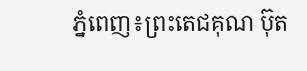ភ្នំពេញ៖ព្រះតេជគុណ ប៊ុត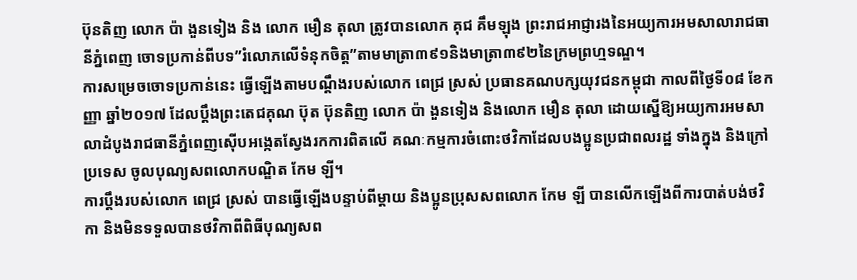ប៊ុនតិញ លោក ប៉ា ងួនទៀង និង លោក មឿន តុលា ត្រូវបានលោក គុជ គឹមឡុង ព្រះរាជអាជ្ញារងនៃអយ្យការអមសាលារាជធានីភ្នំពេញ ចោទប្រកាន់ពីបទ”រំលោភលើទំនុកចិត្ត”តាមមាត្រា៣៩១និងមាត្រា៣៩២នៃក្រមព្រហ្មទណ្ឌ។
ការសម្រេចចោទប្រកាន់នេះ ធ្វើឡើងតាមបណ្តឹងរបស់លោក ពេជ្រ ស្រស់ ប្រធានគណបក្សយុវជនកម្ពុជា កាលពីថ្ងៃទី០៨ ខែកញ្ញា ឆ្នាំ២០១៧ ដែលប្តឹងព្រះតេជគុណ ប៊ុត ប៊ុនតិញ លោក ប៉ា ងួនទៀង និងលោក មឿន តុលា ដោយស្នើឱ្យអយ្យការអមសាលាដំបូងរាជធានីភ្នំពេញស៊ើបអង្កេតស្វែងរកការពិតលើ គណៈកម្មការចំពោះថវិកាដែលបងប្អូនប្រជាពលរដ្ឋ ទាំងក្នុង និងក្រៅប្រទេស ចូលបុណ្យសពលោកបណ្ឌិត កែម ឡី។
ការប្តឹងរបស់លោក ពេជ្រ ស្រស់ បានធ្វើឡើងបន្ទាប់ពីម្តាយ និងប្អូនប្រុសសពលោក កែម ឡី បានលើកឡើងពីការបាត់បង់ថវិកា និងមិនទទួលបានថវិកាពីពិធីបុណ្យសព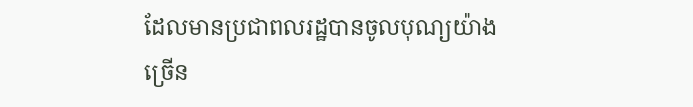ដែលមានប្រជាពលរដ្ឋបានចូលបុណ្យយ៉ាងច្រើន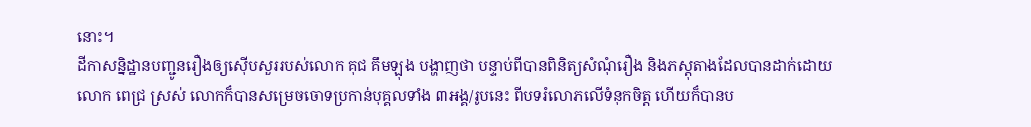នោះ។
ដីកាសន្និដ្ឋានបញ្ជូនរឿងឲ្យស៊ើបសួររបស់លោក គុជ គឹមឡុង បង្ហាញថា បន្ទាប់ពីបានពិនិត្យសំណុំរឿង និងភស្តុតាងដែលបានដាក់ដោយ លោក ពេជ្រ ស្រស់ លោកក៏បានសម្រេចចោទប្រកាន់បុគ្គលទាំង ៣អង្គ/រូបនេះ ពីបទរំលោភលើទំនុកចិត្ត ហើយក៏បានប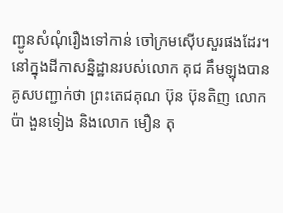ញ្ជូនសំណុំរឿងទៅកាន់ ចៅក្រមស៊ើបសួរផងដែរ។
នៅក្នុងដីកាសន្និដ្ឋានរបស់លោក គុជ គឹមឡុងបានគូសបញ្ជាក់ថា ព្រះតេជគុណ ប៊ុន ប៊ុនតិញ លោក ប៉ា ងួនទៀង និងលោក មឿន តុ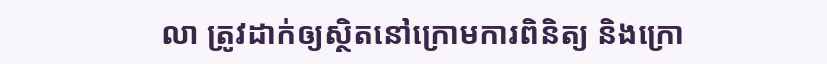លា ត្រូវដាក់ឲ្យស្ថិតនៅក្រោមការពិនិត្យ និងក្រោ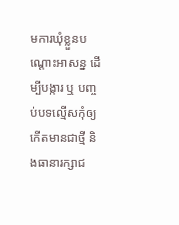មការឃុំខ្លួនបណ្តោះអាសន្ន ដើម្បីបង្ការ ឬ បញ្ចប់បទល្មើសកុំឲ្យកើតមានជាថ្មី និងធានារក្សាជ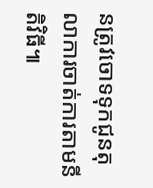នត្រូវចោទទុកជូនតុលាការចាត់ការតាមនីតិវិធី៕